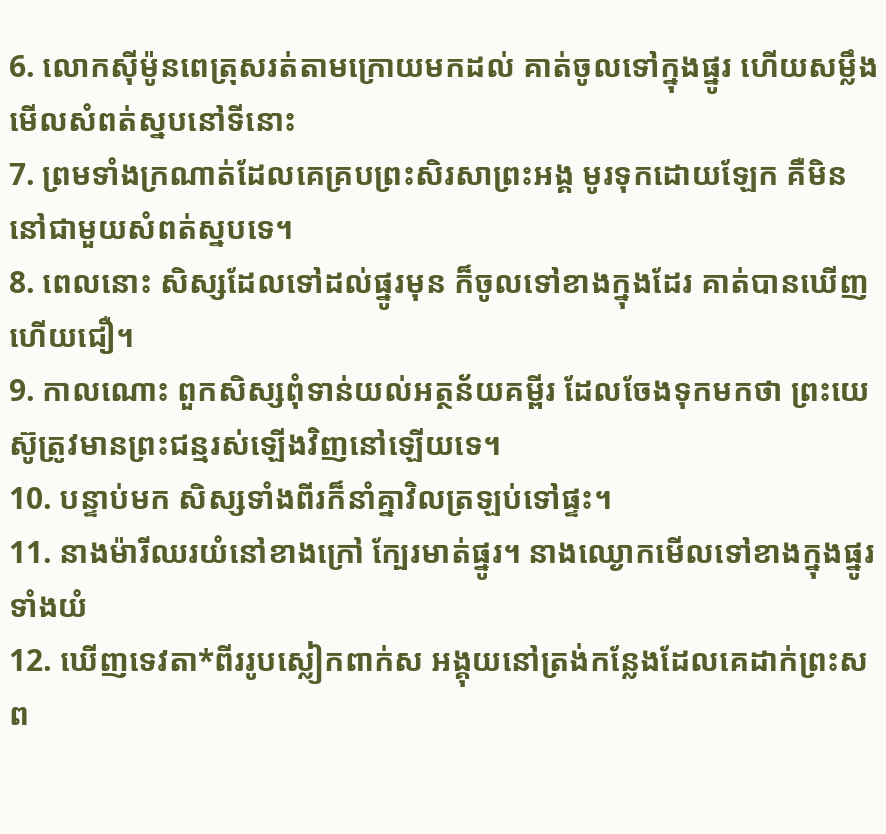6. លោកស៊ីម៉ូនពេត្រុសរត់តាមក្រោយមកដល់ គាត់ចូលទៅក្នុងផ្នូរ ហើយសម្លឹងមើលសំពត់ស្នបនៅទីនោះ
7. ព្រមទាំងក្រណាត់ដែលគេគ្របព្រះសិរសាព្រះអង្គ មូរទុកដោយឡែក គឺមិននៅជាមួយសំពត់ស្នបទេ។
8. ពេលនោះ សិស្សដែលទៅដល់ផ្នូរមុន ក៏ចូលទៅខាងក្នុងដែរ គាត់បានឃើញហើយជឿ។
9. កាលណោះ ពួកសិស្សពុំទាន់យល់អត្ថន័យគម្ពីរ ដែលចែងទុកមកថា ព្រះយេស៊ូត្រូវមានព្រះជន្មរស់ឡើងវិញនៅឡើយទេ។
10. បន្ទាប់មក សិស្សទាំងពីរក៏នាំគ្នាវិលត្រឡប់ទៅផ្ទះ។
11. នាងម៉ារីឈរយំនៅខាងក្រៅ ក្បែរមាត់ផ្នូរ។ នាងឈ្ងោកមើលទៅខាងក្នុងផ្នូរ ទាំងយំ
12. ឃើញទេវតា*ពីររូបស្លៀកពាក់ស អង្គុយនៅត្រង់កន្លែងដែលគេដាក់ព្រះសព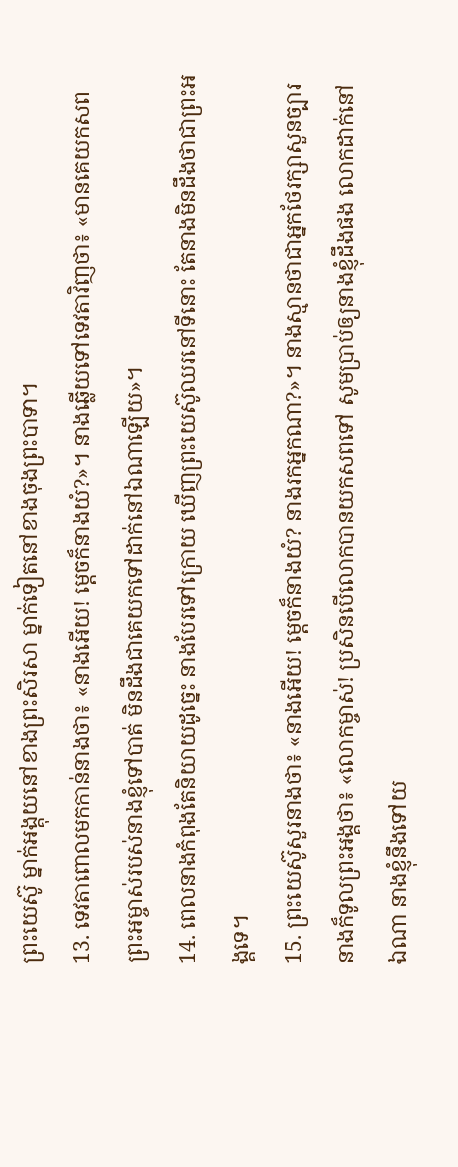ព្រះយេស៊ូ ម្នាក់អង្គុយនៅខាងព្រះសិរសា ម្នាក់ទៀតនៅខាងចុងព្រះបាទា។
13. ទេវតាពោលមកកាន់នាងថា៖ «នាងអើយ! ម្ដេចក៏នាងយំ?»។ នាងឆ្លើយទៅទេវតាវិញថា៖ «មានគេយកសពព្រះអម្ចាស់របស់នាងខ្ញុំទៅបាត់ មិនដឹងជាគេយកទៅដាក់នៅឯណាឡើយ»។
14. ពេលនាងកំពុងតែនិយាយដូច្នេះ នាងបែរទៅក្រោយ ឃើញព្រះយេស៊ូឈរនៅទីនោះ តែនាងមិនដឹងថាជាព្រះអង្គទេ។
15. ព្រះយេស៊ូសួរនាងថា៖ «នាងអើយ! ម្ដេចក៏នាងយំ? នាងរកអ្នកណា?»។ នាងស្មានថាជាអ្នកថែរក្សាសួនច្បារ នាងក៏ទូលព្រះអង្គថា៖ «លោកម្ចាស់! ប្រសិនបើលោកបានយកសពទៅ សូមប្រាប់ឲ្យនាងខ្ញុំដឹងផង លោកដាក់នៅឯណា នាងខ្ញុំនឹងទៅយ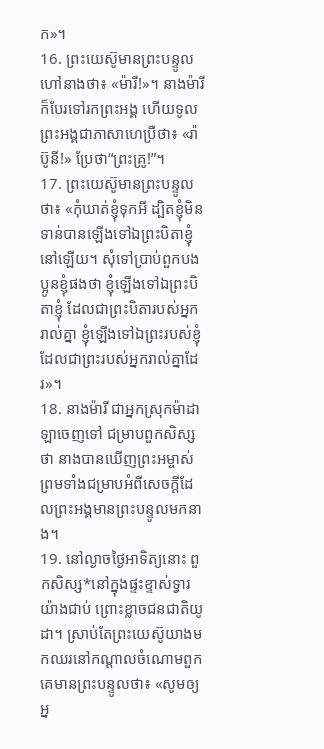ក»។
16. ព្រះយេស៊ូមានព្រះបន្ទូលហៅនាងថា៖ «ម៉ារី!»។ នាងម៉ារីក៏បែរទៅរកព្រះអង្គ ហើយទូលព្រះអង្គជាភាសាហេប្រឺថា៖ «រ៉ាប៊ូនី!» ប្រែថា“ព្រះគ្រូ!”។
17. ព្រះយេស៊ូមានព្រះបន្ទូលថា៖ «កុំឃាត់ខ្ញុំទុកអី ដ្បិតខ្ញុំមិនទាន់បានឡើងទៅឯព្រះបិតាខ្ញុំនៅឡើយ។ សុំទៅប្រាប់ពួកបងប្អូនខ្ញុំផងថា ខ្ញុំឡើងទៅឯព្រះបិតាខ្ញុំ ដែលជាព្រះបិតារបស់អ្នករាល់គ្នា ខ្ញុំឡើងទៅឯព្រះរបស់ខ្ញុំដែលជាព្រះរបស់អ្នករាល់គ្នាដែរ»។
18. នាងម៉ារី ជាអ្នកស្រុកម៉ាដាឡាចេញទៅ ជម្រាបពួកសិស្សថា នាងបានឃើញព្រះអម្ចាស់ ព្រមទាំងជម្រាបអំពីសេចក្ដីដែលព្រះអង្គមានព្រះបន្ទូលមកនាង។
19. នៅល្ងាចថ្ងៃអាទិត្យនោះ ពួកសិស្ស*នៅក្នុងផ្ទះខ្ទាស់ទ្វារយ៉ាងជាប់ ព្រោះខ្លាចជនជាតិយូដា។ ស្រាប់តែព្រះយេស៊ូយាងមកឈរនៅកណ្ដាលចំណោមពួកគេមានព្រះបន្ទូលថា៖ «សូមឲ្យអ្ន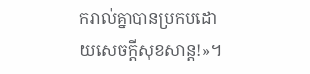ករាល់គ្នាបានប្រកបដោយសេចក្ដីសុខសាន្ត!»។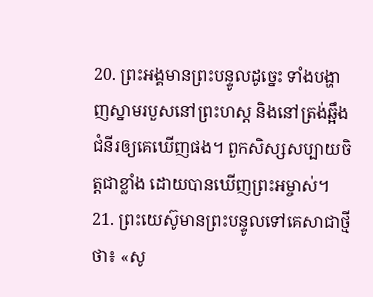20. ព្រះអង្គមានព្រះបន្ទូលដូច្នេះ ទាំងបង្ហាញស្នាមរបួសនៅព្រះហស្ដ និងនៅត្រង់ឆ្អឹងជំនីរឲ្យគេឃើញផង។ ពួកសិស្សសប្បាយចិត្តជាខ្លាំង ដោយបានឃើញព្រះអម្ចាស់។
21. ព្រះយេស៊ូមានព្រះបន្ទូលទៅគេសាជាថ្មីថា៖ «សូ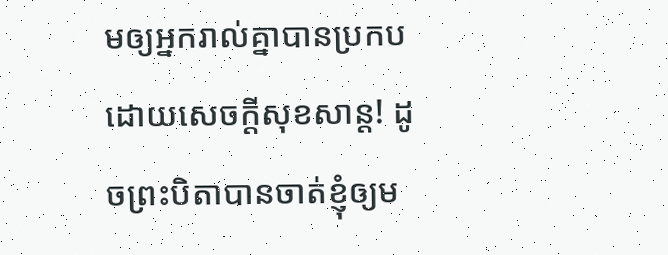មឲ្យអ្នករាល់គ្នាបានប្រកបដោយសេចក្ដីសុខសាន្ត! ដូចព្រះបិតាបានចាត់ខ្ញុំឲ្យម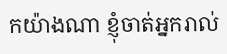កយ៉ាងណា ខ្ញុំចាត់អ្នករាល់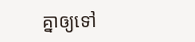គ្នាឲ្យទៅ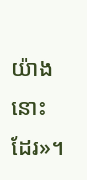យ៉ាងនោះដែរ»។